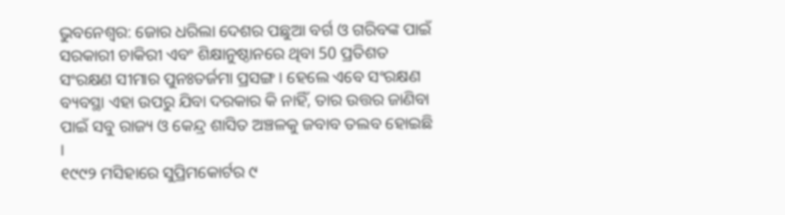ଭୁବନେଶ୍ବର: ଜୋର ଧରିଲା ଦେଶର ପଛୁଆ ବର୍ଗ ଓ ଗରିବଙ୍କ ପାଇଁ ସରକାରୀ ଚାକିରୀ ଏବଂ ଶିକ୍ଷାନୁଷ୍ଠାନରେ ଥିବା 50 ପ୍ରତିଶତ ସଂରକ୍ଷଣ ସୀମାର ପୁନଃତର୍ଜମା ପ୍ରସଙ୍ଗ । ହେଲେ ଏବେ ସଂରକ୍ଷଣ ବ୍ୟବସ୍ଥା ଏହା ଉପରୁ ଯିବା ଦରକାର କି ନାହିଁ, ତାର ଉତ୍ତର ଜାଣିବା ପାଇଁ ସବୁ ରାଜ୍ୟ ଓ କେନ୍ଦ୍ର ଶାସିତ ଅଞ୍ଚଳକୁ ଜବାବ ତଲବ ହୋଇଛି ।
୧୯୯୨ ମସିହାରେ ସୁପ୍ରିମକୋର୍ଟର ୯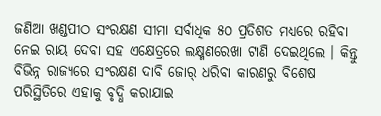ଜଣିଆ ଖଣ୍ଡପୀଠ ସଂରକ୍ଷଣ ସୀମା ସର୍ବାଧିକ ୫୦ ପ୍ରତିଶତ ମଧ୍ୟରେ ରହିବା ନେଇ ରାୟ ଦେବା ସହ ଏକ୍ଷେତ୍ରରେ ଲକ୍ଷ୍ମଣରେଖା ଟାଣି ଦେଇଥିଲେ । କିନ୍ତୁ ବିଭିନ୍ନ ରାଜ୍ୟରେ ସଂରକ୍ଷଣ ଦାବି ଜୋର୍ ଧରିବା କାରଣରୁ ବିଶେଷ ପରିସ୍ଥିତିରେ ଏହାକୁ ବୃଦ୍ଧି କରାଯାଇ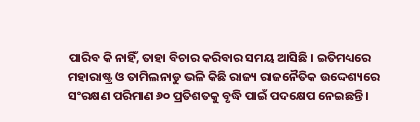ପାରିବ କି ନାହିଁ, ତାହା ବିଚାର କରିବାର ସମୟ ଆସିଛି । ଇତିମଧ୍ୟରେ ମହାରାଷ୍ଟ୍ର ଓ ତାମିଲନାଡୁ ଭଳି କିଛି ରାଜ୍ୟ ରାଜନୈତିକ ଉଦ୍ଦେଶ୍ୟରେ ସଂରକ୍ଷଣ ପରିମାଣ ୬୦ ପ୍ରତିଶତକୁ ବୃଦ୍ଧି ପାଇଁ ପଦକ୍ଷେପ ନେଇଛନ୍ତି ।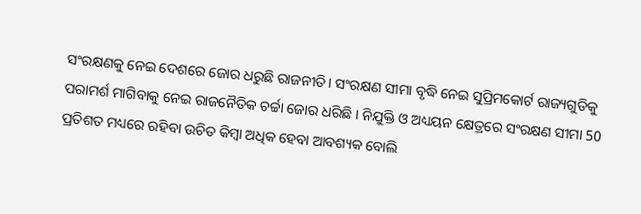ସଂରକ୍ଷଣକୁ ନେଇ ଦେଶରେ ଜୋର ଧରୁଛି ରାଜନୀତି। ସଂରକ୍ଷଣ ସୀମା ବୃଦ୍ଧି ନେଇ ସୁପ୍ରିମକୋର୍ଟ ରାଜ୍ୟଗୁଡିକୁ ପରାମର୍ଶ ମାଗିବାକୁ ନେଇ ରାଜନୈତିକ ଚର୍ଚ୍ଚା ଜୋର ଧରିଛି । ନିଯୁକ୍ତି ଓ ଅଧ୍ୟୟନ କ୍ଷେତ୍ରରେ ସଂରକ୍ଷଣ ସୀମା 50 ପ୍ରତିଶତ ମଧ୍ୟରେ ରହିବା ଉଚିତ କିମ୍ବା ଅଧିକ ହେବା ଆବଶ୍ୟକ ବୋଲି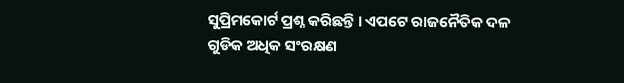ସୁପ୍ରିମକୋର୍ଟ ପ୍ରଶ୍ନ କରିଛନ୍ତି । ଏପଟେ ରାଜନୈତିକ ଦଳ ଗୁଡିକ ଅଧିକ ସଂରକ୍ଷଣ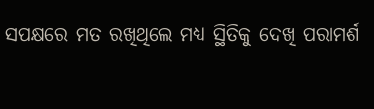ସପକ୍ଷରେ ମତ ରଖିଥିଲେ ମଧ୍ୟ ସ୍ଥିତିକୁ ଦେଖି ପରାମର୍ଶ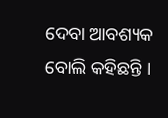ଦେବା ଆବଶ୍ୟକ ବୋଲି କହିଛନ୍ତି ।